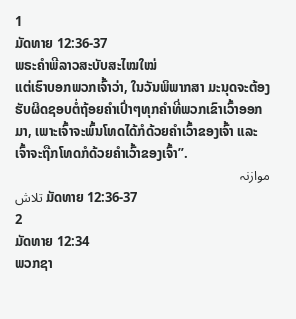1
ມັດທາຍ 12:36-37
ພຣະຄຳພີລາວສະບັບສະໄໝໃໝ່
ແຕ່ເຮົາບອກພວກເຈົ້າວ່າ, ໃນວັນພິພາກສາ ມະນຸດຈະຕ້ອງຮັບຜິດຊອບຕໍ່ຖ້ອຍຄຳເປົ່າໆທຸກຄຳທີ່ພວກເຂົາເວົ້າອອກມາ, ເພາະເຈົ້າຈະພົ້ນໂທດໄດ້ກໍດ້ວຍຄຳເວົ້າຂອງເຈົ້າ ແລະ ເຈົ້າຈະຖືກໂທດກໍດ້ວຍຄຳເວົ້າຂອງເຈົ້າ”.
موازنہ
تلاش ມັດທາຍ 12:36-37
2
ມັດທາຍ 12:34
ພວກຊາ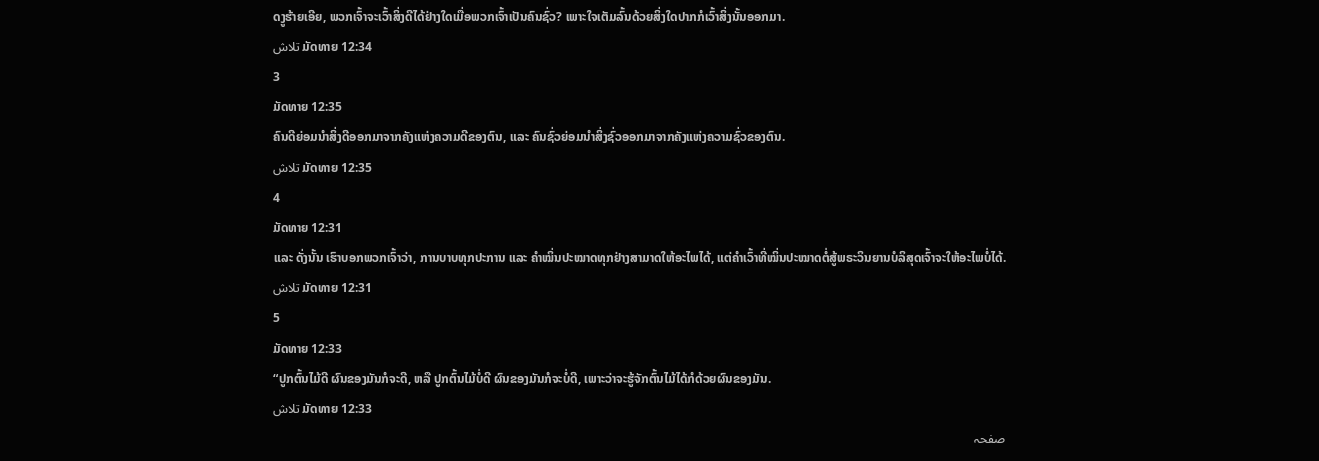ດງູຮ້າຍເອີຍ, ພວກເຈົ້າຈະເວົ້າສິ່ງດີໄດ້ຢ່າງໃດເມື່ອພວກເຈົ້າເປັນຄົນຊົ່ວ? ເພາະໃຈເຕັມລົ້ນດ້ວຍສິ່ງໃດປາກກໍເວົ້າສິ່ງນັ້ນອອກມາ.
تلاش ມັດທາຍ 12:34
3
ມັດທາຍ 12:35
ຄົນດີຍ່ອມນໍາສິ່ງດີອອກມາຈາກຄັງແຫ່ງຄວາມດີຂອງຕົນ, ແລະ ຄົນຊົ່ວຍ່ອມນໍາສິ່ງຊົ່ວອອກມາຈາກຄັງແຫ່ງຄວາມຊົ່ວຂອງຕົນ.
تلاش ມັດທາຍ 12:35
4
ມັດທາຍ 12:31
ແລະ ດັ່ງນັ້ນ ເຮົາບອກພວກເຈົ້າວ່າ, ການບາບທຸກປະການ ແລະ ຄຳໝິ່ນປະໝາດທຸກຢ່າງສາມາດໃຫ້ອະໄພໄດ້, ແຕ່ຄຳເວົ້າທີ່ໝິ່ນປະໝາດຕໍ່ສູ້ພຣະວິນຍານບໍລິສຸດເຈົ້າຈະໃຫ້ອະໄພບໍ່ໄດ້.
تلاش ມັດທາຍ 12:31
5
ມັດທາຍ 12:33
“ປູກຕົ້ນໄມ້ດີ ຜົນຂອງມັນກໍຈະດີ, ຫລື ປູກຕົ້ນໄມ້ບໍ່ດີ ຜົນຂອງມັນກໍຈະບໍ່ດີ, ເພາະວ່າຈະຮູ້ຈັກຕົ້ນໄມ້ໄດ້ກໍດ້ວຍຜົນຂອງມັນ.
تلاش ມັດທາຍ 12:33
صفحہ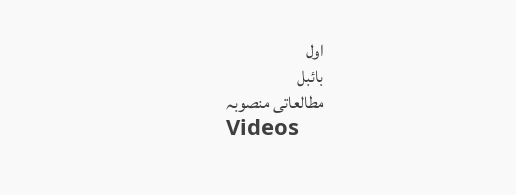اول
بائبل
مطالعاتی منصوبہ
Videos